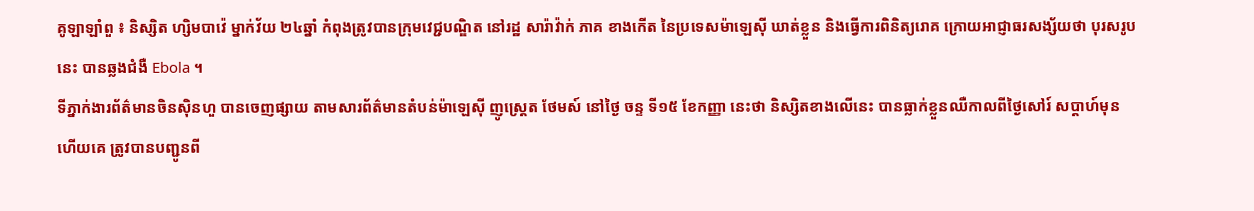គូឡាឡាំពួ ៖ និស្សិត ហ្សិមបាវ៉េ ម្នាក់វ័យ ២៤ឆ្នាំ កំពុងត្រូវបានក្រុមវេជ្ជបណ្ឌិត នៅរដ្ឋ សារ៉ាវ៉ាក់ ភាគ ខាងកើត នៃប្រទេសម៉ាឡេស៊ី ឃាត់ខ្លួន និងធ្វើការពិនិត្យរោគ ក្រោយអាជ្ញាធរសង្ស័យថា បុរសរូបនេះ បានឆ្លងជំងឺ Ebola ។
ទីភ្នាក់ងារព័ត៌មានចិនស៊ិនហួ បានចេញផ្សាយ តាមសារព័ត៌មានតំបន់ម៉ាឡេស៊ី ញូស្ត្រេត ថែមស៍ នៅថ្ងៃ ចន្ទ ទី១៥ ខែកញ្ញា នេះថា និស្សិតខាងលើនេះ បានធ្លាក់ខ្លួនឈឺកាលពីថ្ងៃសៅរ៍ សប្តាហ៍មុន ហើយគេ ត្រូវបានបញ្ជូនពី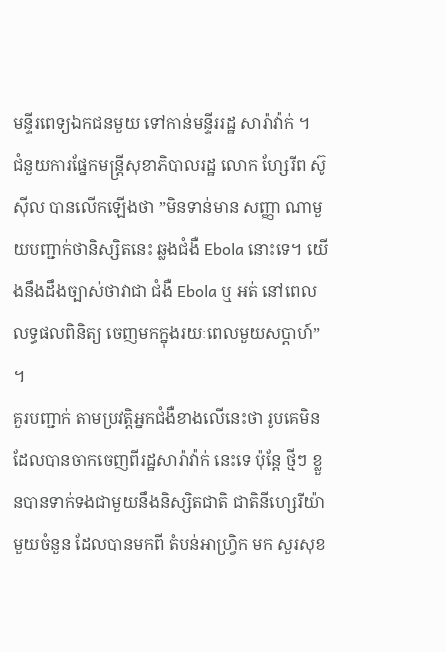មន្ទីរពេទ្យឯកជនមួយ ទៅកាន់មន្ទីររដ្ឋ សារ៉ាវ៉ាក់ ។
ជំនួយការផ្នែកមន្ត្រីសុខាភិបាលរដ្ឋ លោក ហ្សែរីព ស៊ូស៊ីល បានលើកឡើងថា ”មិនទាន់មាន សញ្ញា ណាមួយបញ្ជាក់ថានិស្សិតនេះ ឆ្លងជំងឺ Ebola នោះទេ។ យើងនឹងដឹងច្បាស់ថាវាជា ជំងឺ Ebola ឬ អត់ នៅពេលលទ្ធផលពិនិត្យ ចេញមកក្នុងរយៈពេលមួយសប្តាហ៍” ។
គួរបញ្ជាក់ តាមប្រវត្តិអ្នកជំងឺខាងលើនេះថា រូបគេមិនដែលបានចាកចេញពីរដ្ឋសារ៉ាវ៉ាក់ នេះទេ ប៉ុន្តែ ថ្មីៗ ខ្លួនបានទាក់ទងជាមួយនឹងនិស្សិតជាតិ ជាតិនីហ្សេរីយ៉ា មួយចំនួន ដែលបានមកពី តំបន់អាហ្វ្រិក មក សួរសុខ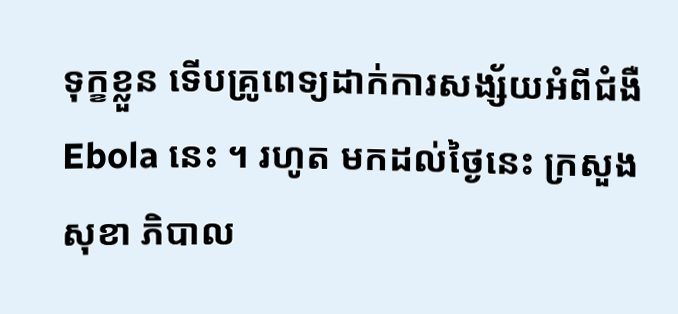ទុក្ខខ្លួន ទើបគ្រូពេទ្យដាក់ការសង្ស័យអំពីជំងឺ Ebola នេះ ។ រហូត មកដល់ថ្ងៃនេះ ក្រសួងសុខា ភិបាល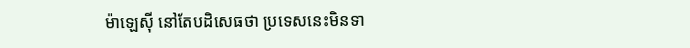ម៉ាឡេស៊ី នៅតែបដិសេធថា ប្រទេសនេះមិនទា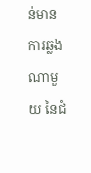ន់មាន ការឆ្លងណាមួយ នៃជំ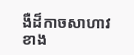ងឺដ៏កាចសាហាវ ខាង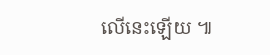លើនេះឡើយ ៕